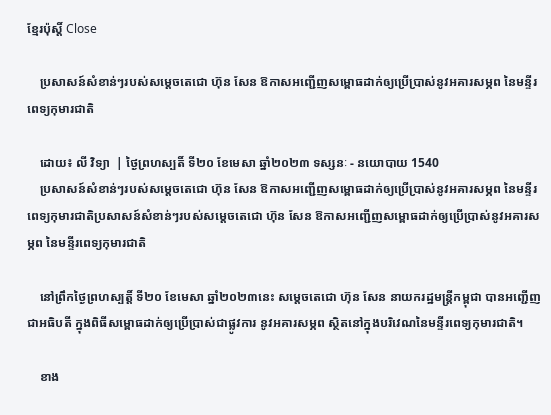ខ្មែរប៉ុស្ដិ៍ Close

    ប្រសាសន៍សំខាន់ៗរបស់សម្ដេចតេជោ ហ៊ុន សែន ឱកាសអញ្ជើញសម្ពោធដាក់ឲ្យប្រើប្រាស់នូវអគារសម្ភព នៃមន្ទីរពេទ្យកុមារជាតិ

    ដោយ៖ លី វិទ្យា  | ថ្ងៃព្រហស្បតិ៍ ទី២០ ខែមេសា ឆ្នាំ២០២៣ ទស្សនៈ - នយោបាយ 1540
    ប្រសាសន៍សំខាន់ៗរបស់សម្ដេចតេជោ ហ៊ុន សែន ឱកាសអញ្ជើញសម្ពោធដាក់ឲ្យប្រើប្រាស់នូវអគារសម្ភព នៃមន្ទីរពេទ្យកុមារជាតិប្រសាសន៍សំខាន់ៗរបស់សម្ដេចតេជោ ហ៊ុន សែន ឱកាសអញ្ជើញសម្ពោធដាក់ឲ្យប្រើប្រាស់នូវអគារសម្ភព នៃមន្ទីរពេទ្យកុមារជាតិ

    នៅព្រឹកថ្ងៃព្រហស្បត្ដិ៍ ទី២០ ខែមេសា ឆ្នាំ២០២៣នេះ សម្តេចតេជោ ហ៊ុន សែន នាយករដ្ឋមន្ត្រីកម្ពុជា បានអញ្ជើញជាអធិបតី ក្នុងពិធីសម្ពោធដាក់ឲ្យប្រើប្រាស់ជាផ្លូវការ នូវអគារសម្ភព ស្ថិតនៅក្នុងបរិវេណនៃមន្ទីរពេទ្យកុមារជាតិ។

    ខាង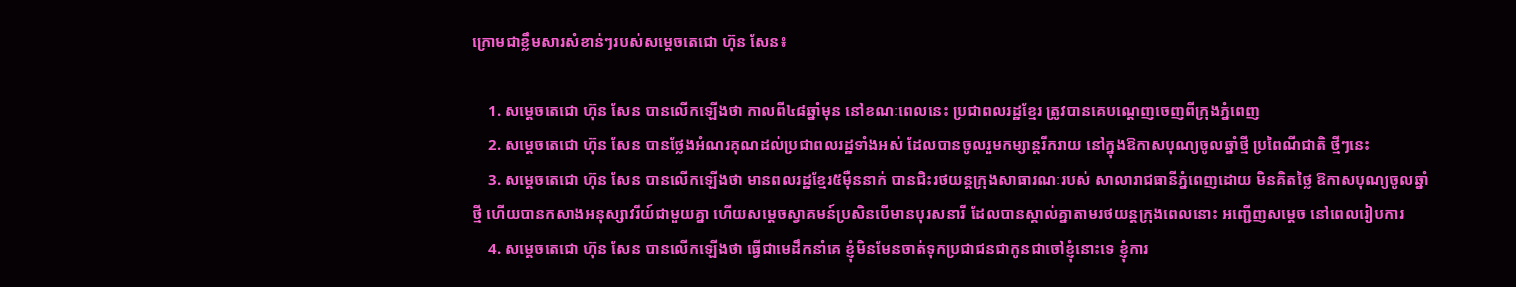ក្រោមជាខ្លឹមសារសំខាន់ៗរបស់សម្តេចតេជោ ហ៊ុន សែន៖

    1. សម្តេចតេជោ ហ៊ុន សែន បានលើកឡើងថា កាលពី៤៨ឆ្នាំមុន នៅខណៈពេលនេះ ប្រជាពលរដ្ឋខ្មែរ ត្រូវបានគេបណ្តេញចេញពីក្រុងភ្នំពេញ
    2. សម្តេចតេជោ ហ៊ុន សែន បានថ្លែងអំណរគុណដល់ប្រជាពលរដ្ឋទាំងអស់ ដែលបានចូលរួមកម្សាន្តរីករាយ នៅក្នុងឱកាសបុណ្យចូលឆ្នាំថ្មី ប្រពៃណីជាតិ ថ្មីៗនេះ
    3. សម្តេចតេជោ ហ៊ុន សែន បានលើកឡើងថា មានពលរដ្ឋខ្មែរ៥ម៉ឺននាក់ បានជិះរថយន្តក្រុងសាធារណៈរបស់ សាលារាជធានីភ្នំពេញដោយ មិនគិតថ្លៃ ឱកាសបុណ្យចូលឆ្នាំថ្មី ហើយបានកសាងអនុស្សាវរីយ៍ជាមួយគ្នា ហើយសម្តេចស្វាគមន៍ប្រសិនបើមានបុរសនារី ដែលបានស្គាល់គ្នាតាមរថយន្តក្រុងពេលនោះ អញ្ជើញសម្តេច នៅពេលរៀបការ
    4. សម្តេចតេជោ ហ៊ុន សែន បានលើកឡើងថា ធ្វើជាមេដឹកនាំគេ ខ្ញុំមិនមែនចាត់ទុកប្រជាជនជាកូនជាចៅខ្ញុំនោះទេ ខ្ញុំការ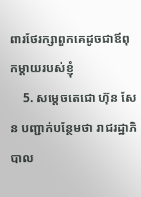ពារថែរក្សាពួកគេដូចជាឪពុកម្តាយរបស់ខ្ញុំ
    5. សម្តេចតេជោ ហ៊ុន សែន បញ្ជាក់បន្ថែមថា រាជរដ្ឋាភិបាល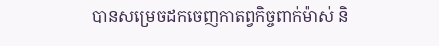បានសម្រេចដកចេញកាតព្វកិច្ចពាក់ម៉ាស់ និ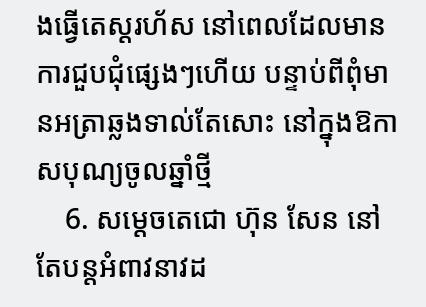ងធ្វើតេស្តរហ័ស នៅពេលដែលមានការជួបជុំផ្សេងៗហើយ បន្ទាប់ពីពុំមានអត្រាឆ្លងទាល់តែសោះ នៅក្នុងឱកាសបុណ្យចូលឆ្នាំថ្មី
    6. សម្តេចតេជោ ហ៊ុន សែន នៅតែបន្តអំពាវនាវដ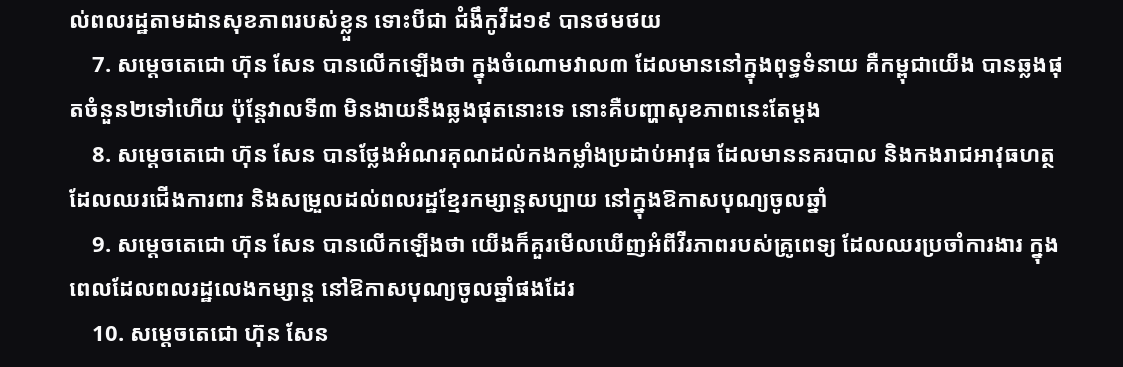ល់ពលរដ្ឋតាមដានសុខភាពរបស់ខ្លួន ទោះបីជា ជំងឹកូវីដ១៩ បានថមថយ
    7. សម្តេចតេជោ ហ៊ុន សែន បានលើកឡើងថា ក្នុងចំណោមវាល៣ ដែលមាននៅក្នុងពុទ្ធទំនាយ គឺកម្ពុជាយើង បានឆ្លងផុតចំនួន២ទៅហើយ ប៉ុន្តែវាលទី៣ មិនងាយនឹងឆ្លងផុតនោះទេ នោះគឺបញ្ហាសុខភាពនេះតែម្តង
    8. សម្តេចតេជោ ហ៊ុន សែន បានថ្លែងអំណរគុណដល់កងកម្លាំងប្រដាប់អាវុធ ដែលមាននគរបាល និងកងរាជអាវុធហត្ថ ដែលឈរជើងការពារ និងសម្រួលដល់ពលរដ្ឋខ្មែរកម្សាន្តសប្បាយ នៅក្នុងឱកាសបុណ្យចូលឆ្នាំ
    9. សម្តេចតេជោ ហ៊ុន សែន បានលើកឡើងថា យើងក៏គួរមើលឃើញអំពីវីរភាពរបស់គ្រូពេទ្យ ដែលឈរប្រចាំការងារ ក្នុងពេលដែលពលរដ្ឋលេងកម្សាន្ត នៅឱកាសបុណ្យចូលឆ្នាំផងដែរ
    10. សម្តេចតេជោ ហ៊ុន សែន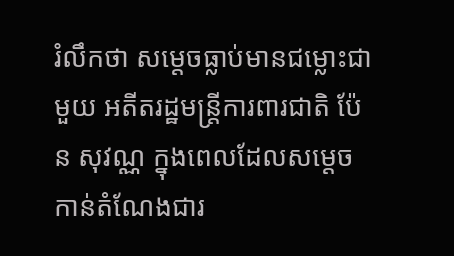រំលឹកថា សម្តេចធ្លាប់មានជម្លោះជាមួយ អតីតរដ្ឋមន្ត្រីការពារជាតិ ប៉ែន សុវណ្ណ ក្នុងពេលដែលសម្តេចកាន់តំណែងជារ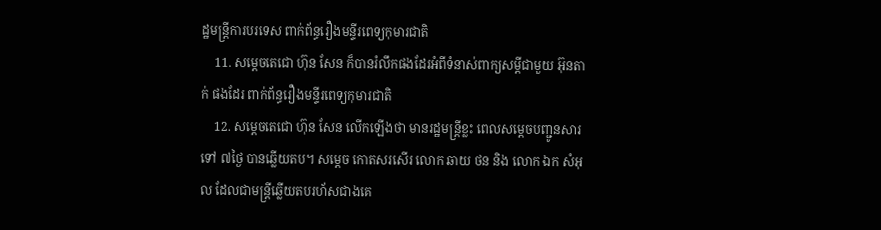ដ្ឋមន្ត្រីការបរទេស ពាក់ព័ន្ធរឿងមន្ទីរពេទ្យកុមារជាតិ
    11. សម្តេចតេជោ ហ៊ុន សែន ក៏បានរំលឹកផងដែរអំពីទំនាស់ពាក្យសម្តីជាមួយ អ៊ុនតាក់ ផងដែរ ពាក់ព័ន្ធរឿងមន្ទីរពេទ្យកុមារជាតិ
    12. សម្តេចតេជោ ហ៊ុន សែន លើកឡើងថា មានរដ្ឋមន្ត្រីខ្លះ ពេលសម្តេចបញ្ជូនសារទៅ ៧ថ្ងៃ បានឆ្លើយតប។ សម្តេច កោតសរសើរ លោក ឆាយ ថន និង លោក ឯក សំអុល ដែលជាមន្ត្រីឆ្លើយតបរហ័សជាងគេ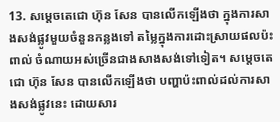13. សម្តេចតេជោ ហ៊ុន សែន បានលើកឡើងថា ក្នុងការសាងសង់ផ្លូវមួយចំនួនកន្លងទៅ តម្លៃក្នុងការដោះស្រាយផលប៉ះពាល់ ចំណាយអស់ច្រើនជាងសាងសង់ទៅទៀត។ សម្តេចតេជោ ហ៊ុន សែន បានលើកឡើងថា បញ្ហាប៉ះពាល់ដល់ការសាងសង់ផ្លូវនេះ ដោយសារ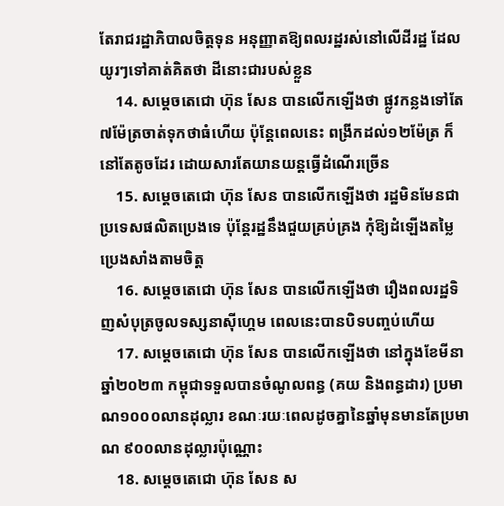តែរាជរដ្ឋាភិបាលចិត្តទុន អនុញ្ញាតឱ្យពលរដ្ឋរស់នៅលើដីរដ្ឋ ដែលយូរៗទៅគាត់គិតថា ដីនោះជារបស់ខ្លួន
    14. សម្តេចតេជោ ហ៊ុន សែន បានលើកឡើងថា ផ្លូវកន្លងទៅតែ៧ម៉ែត្រចាត់ទុកថាធំហើយ ប៉ុន្តែពេលនេះ ពង្រីកដល់១២ម៉ែត្រ ក៏នៅតែតូចដែរ ដោយសារតែយានយន្តធ្វើដំណើរច្រើន
    15. សម្តេចតេជោ ហ៊ុន សែន បានលើកឡើងថា រដ្ឋមិនមែនជាប្រទេសផលិតប្រេងទេ ប៉ុន្តែរដ្ឋនឹងជួយគ្រប់គ្រង កុំឱ្យដំឡើងតម្លៃប្រេងសាំងតាមចិត្ត
    16. សម្តេចតេជោ ហ៊ុន សែន បានលើកឡើងថា រឿងពលរដ្ឋទិញសំបុត្រចូលទស្សនាស៊ីហ្គេម ពេលនេះបានបិទបញ្ចប់ហើយ
    17. សម្តេចតេជោ ហ៊ុន សែន បានលើកឡើងថា នៅក្នុងខែមីនា ឆ្នាំ២០២៣ កម្ពុជាទទួលបានចំណូលពន្ធ (គយ និងពន្ធដារ) ប្រមាណ១០០០លានដុល្លារ ខណៈរយៈពេលដូចគ្នានៃឆ្នាំមុនមានតែប្រមាណ ៩០០លានដុល្លារប៉ុណ្ណោះ
    18. សម្តេចតេជោ ហ៊ុន សែន ស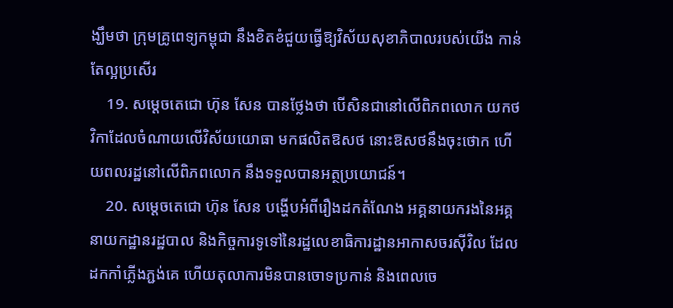ង្ឃឹមថា ក្រុមគ្រូពេទ្យកម្ពុជា នឹងខិតខំជួយធ្វើឱ្យវិស័យសុខាភិបាលរបស់យើង កាន់តែល្អប្រសើរ
    19. សម្តេចតេជោ ហ៊ុន សែន បានថ្លែងថា បើសិនជានៅលើពិភពលោក យកថវិកាដែលចំណាយលើវិស័យយោធា មកផលិតឱសថ នោះឱសថនឹងចុះថោក ហើយពលរដ្ឋនៅលើពិភពលោក នឹងទទួលបានអត្ថប្រយោជន៍។
    20. សម្តេចតេជោ ហ៊ុន សែន បង្ហើបអំពីរឿងដកតំណែង អគ្គនាយករងនៃអគ្គនាយកដ្ឋានរដ្ឋបាល និងកិច្ចការទូទៅនៃរដ្ឋលេខាធិការដ្ឋានអាកាសចរស៊ីវិល ដែលដកកាំភ្លើងភ្ជង់គេ ហើយតុលាការមិនបានចោទប្រកាន់ និងពេលចេ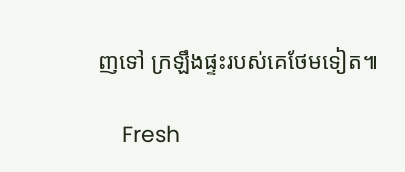ញទៅ ក្រឡឹងផ្ទះរបស់គេថែមទៀត៕

    Fresh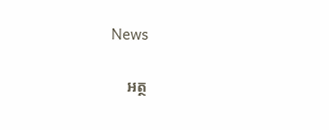News

    អត្ថ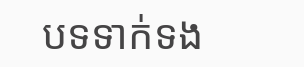បទទាក់ទង